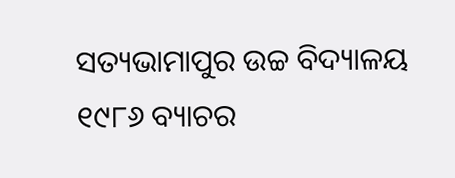ସତ୍ୟଭାମାପୁର ଉଚ୍ଚ ବିଦ୍ୟାଳୟ ୧୯୮୬ ବ୍ୟାଚର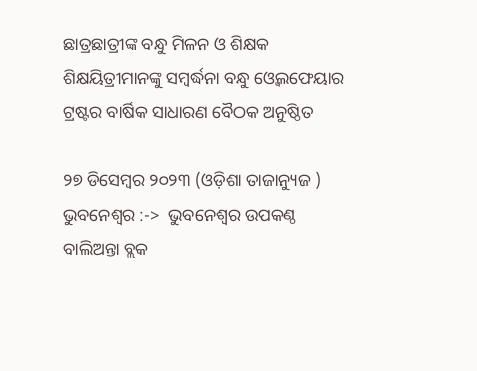ଛାତ୍ରଛାତ୍ରୀଙ୍କ ବନ୍ଧୁ ମିଳନ ଓ ଶିକ୍ଷକ ଶିକ୍ଷୟିତ୍ରୀମାନଙ୍କୁ ସମ୍ବର୍ଦ୍ଧନା ବନ୍ଧୁ ଓ୍ୱେଲଫେୟାର ଟ୍ରଷ୍ଟର ବାର୍ଷିକ ସାଧାରଣ ବୈଠକ ଅନୁଷ୍ଠିତ

୨୭ ଡିସେମ୍ବର ୨୦୨୩ (ଓଡ଼ିଶା ତାଜାନ୍ୟୁଜ ) ଭୁବନେଶ୍ୱର :->  ଭୁବନେଶ୍ୱର ଉପକଣ୍ଠ ବାଲିଅନ୍ତା ବ୍ଲକ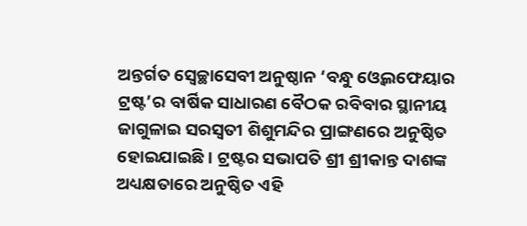ଅନ୍ତର୍ଗତ ସ୍ୱେଚ୍ଛାସେବୀ ଅନୁଷ୍ଠାନ ‘ବନ୍ଧୁ ଓ୍ୱେଲଫେୟାର ଟ୍ରଷ୍ଟ’ର ବାର୍ଷିକ ସାଧାରଣ ବୈଠକ ରବିବାର ସ୍ଥାନୀୟ ଜାଗୁଳାଇ ସରସ୍ୱତୀ ଶିଶୁମନ୍ଦିର ପ୍ରାଙ୍ଗଣରେ ଅନୁଷ୍ଠିତ ହୋଇଯାଇଛି । ଟ୍ରଷ୍ଟର ସଭାପତି ଶ୍ରୀ ଶ୍ରୀକାନ୍ତ ଦାଶଙ୍କ ଅଧ୍ୟକ୍ଷତାରେ ଅନୁଷ୍ଠିତ ଏହି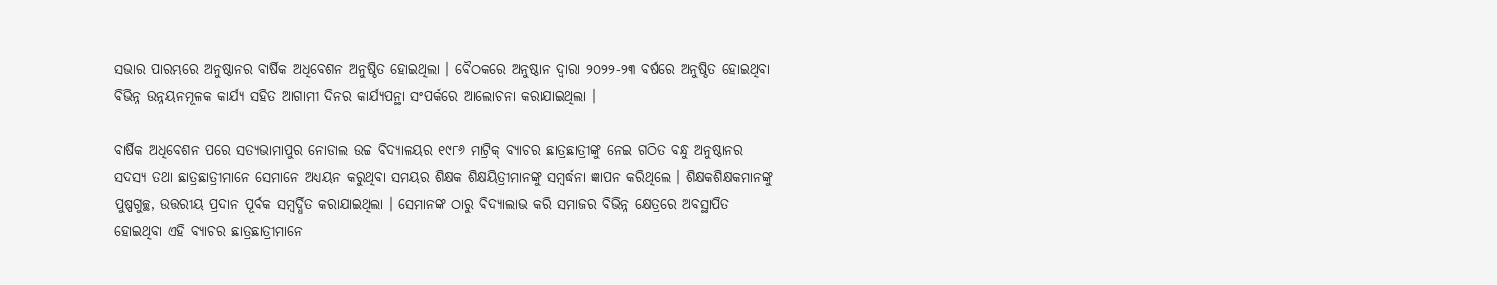ସଭାର ପାରମ୍ଭରେ ଅନୁଷ୍ଠାନର ବାର୍ଷିକ ଅଧିବେଶନ ଅନୁଷ୍ଠିତ ହୋଇଥିଲା । ବୈଠକରେ ଅନୁଷ୍ଠାନ ଦ୍ୱାରା ୨୦୨୨-୨୩ ବର୍ଷରେ ଅନୁଷ୍ଠିତ ହୋଇଥିବା ବିଭିନ୍ନ ଉନ୍ନୟନମୂଳକ କାର୍ଯ୍ୟ ସହିତ ଆଗାମୀ ଦିନର କାର୍ଯ୍ୟପନ୍ଥା ସଂପର୍କରେ ଆଲୋଚନା କରାଯାଇଥିଲା ।

ବାର୍ଷିକ ଅଧିବେଶନ ପରେ ସତ୍ୟଭାମାପୁର ନୋଡାଲ ଉଚ୍ଚ ବିଦ୍ୟାଳୟର ୧୯୮୬ ମାଟ୍ରିକ୍ ବ୍ୟାଚର ଛାତ୍ରଛାତ୍ରୀଙ୍କୁ ନେଇ ଗଠିତ ବନ୍ଧୁ ଅନୁଷ୍ଠାନର ସଦସ୍ୟ ତଥା ଛାତ୍ରଛାତ୍ରୀମାନେ ସେମାନେ ଅଧ୍ୟୟନ କରୁଥିବା ସମୟର ଶିକ୍ଷକ ଶିକ୍ଷୟିତ୍ରୀମାନଙ୍କୁ ସମ୍ବର୍ଦ୍ଧନା ଜ୍ଞାପନ କରିଥିଲେ । ଶିକ୍ଷକଶିକ୍ଷକମାନଙ୍କୁ ପୁଷ୍ପଗୁଚ୍ଛ, ଉତ୍ତରୀୟ ପ୍ରଦାନ ପୂର୍ବକ ସମ୍ବର୍ଦ୍ଧିତ କରାଯାଇଥିଲା । ସେମାନଙ୍କ ଠାରୁ ବିଦ୍ୟାଲାଭ କରି ସମାଜର ବିଭିନ୍ନ କ୍ଷେତ୍ରରେ ଅବସ୍ଥାପିତ ହୋଇଥିବା ଏହି ବ୍ୟାଚର ଛାତ୍ରଛାତ୍ରୀମାନେ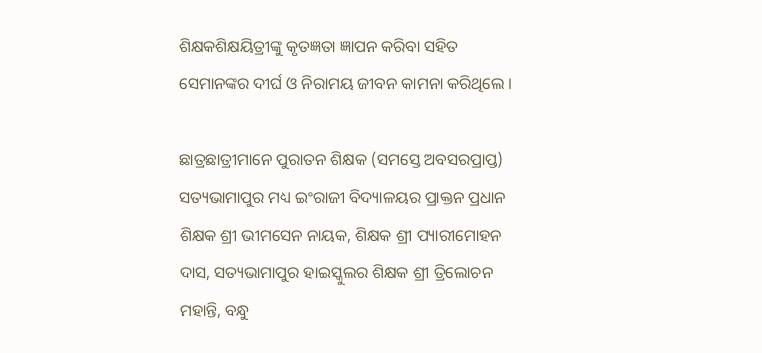ଶିକ୍ଷକଶିକ୍ଷୟିତ୍ରୀଙ୍କୁ କୃତଜ୍ଞତା ଜ୍ଞାପନ କରିବା ସହିତ ସେମାନଙ୍କର ଦୀର୍ଘ ଓ ନିରାମୟ ଜୀବନ କାମନା କରିଥିଲେ ।

ଛାତ୍ରଛାତ୍ରୀମାନେ ପୁରାତନ ଶିକ୍ଷକ (ସମସ୍ତେ ଅବସରପ୍ରାପ୍ତ) ସତ୍ୟଭାମାପୁର ମଧ୍ୟ ଇଂରାଜୀ ବିଦ୍ୟାଳୟର ପ୍ରାକ୍ତନ ପ୍ରଧାନ ଶିକ୍ଷକ ଶ୍ରୀ ଭୀମସେନ ନାୟକ, ଶିକ୍ଷକ ଶ୍ରୀ ପ୍ୟାରୀମୋହନ ଦାସ, ସତ୍ୟଭାମାପୁର ହାଇସ୍କୁଲର ଶିକ୍ଷକ ଶ୍ରୀ ତ୍ରିଲୋଚନ ମହାନ୍ତି, ବନ୍ଧୁ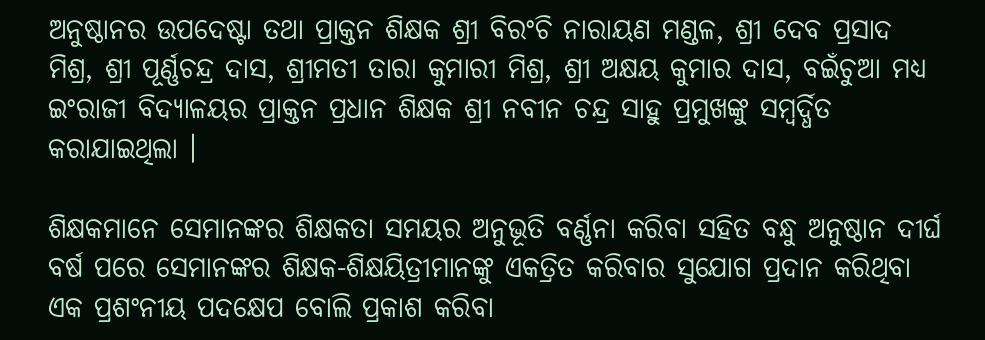ଅନୁଷ୍ଠାନର ଉପଦେଷ୍ଟା ତଥା ପ୍ରାକ୍ତନ ଶିକ୍ଷକ ଶ୍ରୀ ବିରଂଚି ନାରାୟଣ ମଣ୍ଡଳ, ଶ୍ରୀ ଦେବ ପ୍ରସାଦ ମିଶ୍ର, ଶ୍ରୀ ପୂର୍ଣ୍ଣଚନ୍ଦ୍ର ଦାସ, ଶ୍ରୀମତୀ ତାରା କୁମାରୀ ମିଶ୍ର, ଶ୍ରୀ ଅକ୍ଷୟ କୁମାର ଦାସ, ବଇଁଚୁଆ ମଧ୍ୟ ଇଂରାଜୀ ବିଦ୍ୟାଳୟର ପ୍ରାକ୍ତନ ପ୍ରଧାନ ଶିକ୍ଷକ ଶ୍ରୀ ନବୀନ ଚନ୍ଦ୍ର ସାହୁ ପ୍ରମୁଖଙ୍କୁ ସମ୍ବର୍ଦ୍ଧିତ କରାଯାଇଥିଲା ।

ଶିକ୍ଷକମାନେ ସେମାନଙ୍କର ଶିକ୍ଷକତା ସମୟର ଅନୁଭୂତି ବର୍ଣ୍ଣନା କରିବା ସହିତ ବନ୍ଧୁ ଅନୁଷ୍ଠାନ ଦୀର୍ଘ ବର୍ଷ ପରେ ସେମାନଙ୍କର ଶିକ୍ଷକ-ଶିକ୍ଷୟିତ୍ରୀମାନଙ୍କୁ ଏକତ୍ରିତ କରିବାର ସୁଯୋଗ ପ୍ରଦାନ କରିଥିବା ଏକ ପ୍ରଶଂନୀୟ ପଦକ୍ଷେପ ବୋଲି ପ୍ରକାଶ କରିବା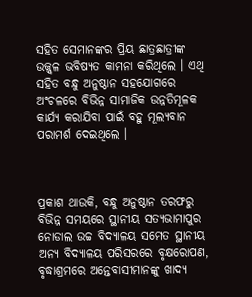ସହିତ ସେମାନଙ୍କର ପ୍ରିୟ ଛାତ୍ରଛାତ୍ରୀଙ୍କ ଉଜ୍ଜ୍ୱଳ ଭବିଷ୍ୟତ କାମନା କରିଥିଲେ । ଏଥି ସହିତ ବନ୍ଧୁ ଅନୁଷ୍ଠାନ ସହଯୋଗରେ ଅଂଚଳରେ ବିଭିନ୍ନ ସାମାଜିକ ଉନ୍ନତିମୂଳକ କାର୍ଯ୍ୟ କରାଯିବା ପାଇଁ ବହୁ ମୂଲ୍ୟବାନ ପରାମର୍ଶ ଦେଇଥିଲେ ।



ପ୍ରକାଶ ଥାଉକି, ବନ୍ଧୁ ଅନୁଷ୍ଠାନ ତରଫରୁ ବିଭିନ୍ନ ସମୟରେ ସ୍ଥାନୀୟ ସତ୍ୟଭାମାପୁର ନୋଡାଲ ଉଚ୍ଚ ବିଦ୍ୟାଳୟ ସମେତ ସ୍ଥାନୀୟ ଅନ୍ୟ ବିଦ୍ୟାଳୟ ପରିସରରେ ବୃକ୍ଷରୋପଣ, ବୃଦ୍ଧାଶ୍ରମରେ ଅନ୍ତେବାସୀମାନଙ୍କୁ ଖାଦ୍ୟ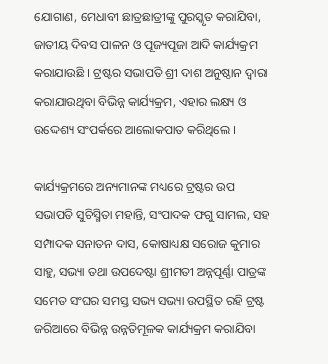ଯୋଗାଣ, ମେଧାବୀ ଛାତ୍ରଛାତ୍ରୀଙ୍କୁ ପୁରସ୍କୃତ କରାଯିବା, ଜାତୀୟ ଦିବସ ପାଳନ ଓ ପୂଜ୍ୟପୂଜା ଆଦି କାର୍ଯ୍ୟକ୍ରମ କରାଯାଉଛି । ଟ୍ରଷ୍ଟର ସଭାପତି ଶ୍ରୀ ଦାଶ ଅନୁଷ୍ଠାନ ଦ୍ୱାରା କରାଯାଉଥିବା ବିଭିନ୍ନ କାର୍ଯ୍ୟକ୍ରମ, ଏହାର ଲକ୍ଷ୍ୟ ଓ ଉଦ୍ଦେଶ୍ୟ ସଂପର୍କରେ ଆଲୋକପାତ କରିଥିଲେ ।

କାର୍ଯ୍ୟକ୍ରମରେ ଅନ୍ୟମାନଙ୍କ ମଧ୍ୟରେ ଟ୍ରଷ୍ଟର ଉପ ସଭାପତି ସୁଚିସ୍ମିତା ମହାନ୍ତି, ସଂପାଦକ ଫଗୁ ସାମଲ, ସହ ସମ୍ପାଦକ ସନାତନ ଦାସ, କୋଷାଧ୍ୟକ୍ଷ ସରୋଜ କୁମାର ସାହୁ, ସଭ୍ୟା ତଥା ଉପଦେଷ୍ଟା ଶ୍ରୀମତୀ ଅନ୍ନପୂର୍ଣ୍ଣା ପାତ୍ରଙ୍କ ସମେତ ସଂଘର ସମସ୍ତ ସଭ୍ୟ ସଭ୍ୟା ଉପସ୍ଥିତ ରହି ଟ୍ରଷ୍ଟ ଜରିଆରେ ବିଭିନ୍ନ ଉନ୍ନତିମୂଳକ କାର୍ଯ୍ୟକ୍ରମ କରାଯିବା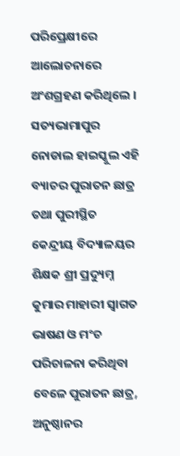ପରିପ୍ରେକ୍ଷୀରେ ଆଲୋଚନାରେ ଅଂଶଗ୍ରହଣ କରିଥିଲେ । ସତ୍ୟଭାମାପୁର ନୋଡାଲ ହାଇସ୍କୁଲ ଏହି ବ୍ୟାଚର ପୁରାତନ ଛାତ୍ର ତଥା ପୁରୀସ୍ଥିତ କେନ୍ଦ୍ରୀୟ ବିଦ୍ୟାଳୟର ଶିକ୍ଷକ ଶ୍ରୀ ପ୍ରଦ୍ୟୁମ୍ନ କୁମାର ମାହାରୀ ସ୍ୱାଗତ ଭାଷଣ ଓ ମଂଚ ପରିଚାଳନା କରିଥିବା ବେଳେ ପୁରାତନ ଛାତ୍ର, ଅନୁଷ୍ଠାନର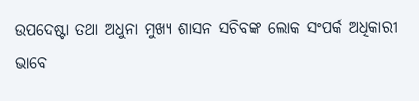ଉପଦେଷ୍ଟା ତଥା ଅଧୁନା ମୁଖ୍ୟ ଶାସନ ସଚିବଙ୍କ ଲୋକ ସଂପର୍କ ଅଧିକାରୀ ଭାବେ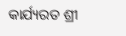କାର୍ଯ୍ୟରତ ଶ୍ରୀ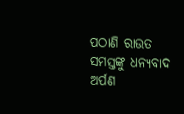ପଠାଣି ରାଉତ ସମସ୍ତଙ୍କୁ ଧନ୍ୟବାଦ ଅର୍ପଣ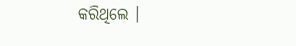କରିଥିଲେ ।